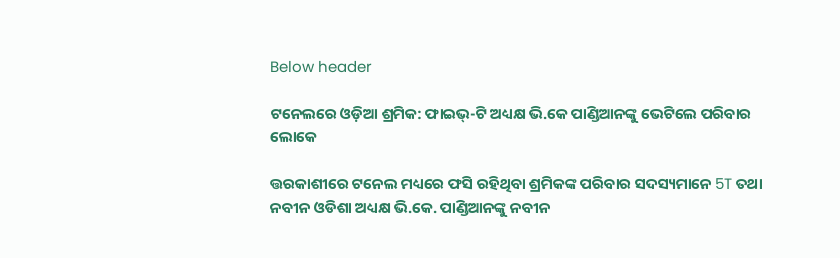Below header

ଟନେଲରେ ଓଡ଼ିଆ ଶ୍ରମିକ: ଫାଇଭ୍-ଟି ଅଧ୍ୟକ୍ଷ ଭି.କେ ପାଣ୍ଡିଆନଙ୍କୁ ଭେଟିଲେ ପରିବାର ଲୋକେ

ତ୍ତରକାଶୀରେ ଟନେଲ ମଧ୍ୟରେ ଫସି ରହିଥିବା ଶ୍ରମିକଙ୍କ ପରିବାର ସଦସ୍ୟମାନେ 5T ତଥା ନବୀନ ଓଡିଶା ଅଧ୍ୟକ୍ଷ ଭି.କେ. ପାଣ୍ଡିଆନଙ୍କୁ ନବୀନ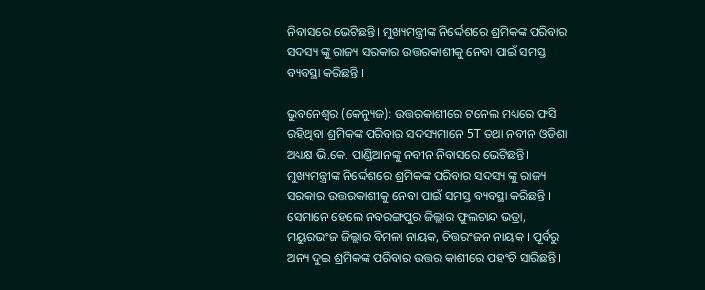ନିବାସରେ ଭେଟିଛନ୍ତି। ମୁଖ୍ୟମନ୍ତ୍ରୀଙ୍କ ନିର୍ଦ୍ଦେଶରେ ଶ୍ରମିକଙ୍କ ପରିବାର ସଦସ୍ୟ ଙ୍କୁ ରାଜ୍ୟ ସରକାର ଉତ୍ତରକାଶୀକୁ ନେବା ପାଇଁ ସମସ୍ତ ବ୍ୟବସ୍ଥା କରିଛନ୍ତି ।

ଭୁବନେଶ୍ୱର (କେନ୍ୟୁଜ): ଉତ୍ତରକାଶୀରେ ଟନେଲ ମଧ୍ୟରେ ଫସି ରହିଥିବା ଶ୍ରମିକଙ୍କ ପରିବାର ସଦସ୍ୟମାନେ 5T ତଥା ନବୀନ ଓଡିଶା ଅଧ୍ୟକ୍ଷ ଭି.କେ. ପାଣ୍ଡିଆନଙ୍କୁ ନବୀନ ନିବାସରେ ଭେଟିଛନ୍ତି। ମୁଖ୍ୟମନ୍ତ୍ରୀଙ୍କ ନିର୍ଦ୍ଦେଶରେ ଶ୍ରମିକଙ୍କ ପରିବାର ସଦସ୍ୟ ଙ୍କୁ ରାଜ୍ୟ ସରକାର ଉତ୍ତରକାଶୀକୁ ନେବା ପାଇଁ ସମସ୍ତ ବ୍ୟବସ୍ଥା କରିଛନ୍ତି । ସେମାନେ ହେଲେ ନବରଙ୍ଗପୁର ଜିଲ୍ଲାର ଫୁଲଚାନ୍ଦ ଭତ୍ରା, ମୟୁରଭଂଜ ଜିଲ୍ଲାର ବିମଳା ନାୟକ, ଚିତ୍ତରଂଜନ ନାୟକ । ପୂର୍ବରୁ ଅନ୍ୟ ଦୁଇ ଶ୍ରମିକଙ୍କ ପରିବାର ଉତ୍ତର କାଶୀରେ ପହଂଚି ସାରିଛନ୍ତି।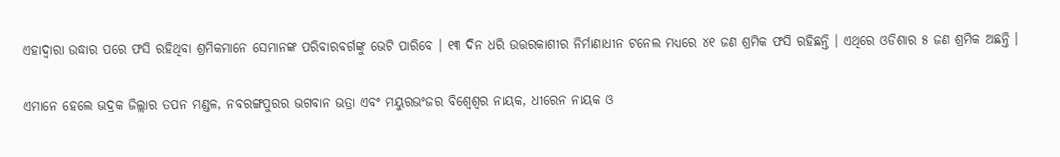ଏହାଦ୍ବାରା ଉଦ୍ଧାର ପରେ ଫସି ରହିଥିବା ଶ୍ରମିକମାନେ ସେମାନଙ୍କ ପରିବାରବର୍ଗଙ୍କୁ ଭେଟି ପାରିବେ । ୧୩ ଦିନ ଧରି ଉତ୍ତରକାଶୀର ନିର୍ମାଣାଧୀନ ଟନେଲ ମଧ୍ୟରେ ୪୧ ଜଣ ଶ୍ରମିକ ଫସି ରହିଛନ୍ତି । ଏଥିରେ ଓଡିଶାର ୫ ଜଣ ଶ୍ରମିକ ଅଛନ୍ତି ।

ଏମାନେ ହେଲେ ଭଦ୍ରକ ଜିଲ୍ଲାର ତପନ ମଣ୍ଡଳ, ନବରଙ୍ଗପୁରର ଭଗବାନ ଭତ୍ରା ଏବଂ ମୟୁରଭଂଜର ବିଶ୍ବେଶ୍ବର ନାୟକ, ଧୀରେନ ନାୟକ ଓ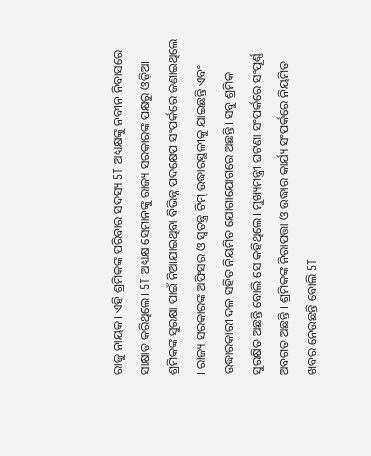ରାଜୁ ନାୟକ। ଏହି ଶ୍ରମିକଙ୍କ ପରିବାର ସଦସ୍ୟ 5T ଅଧ୍ୟକ୍ଷଙ୍କୁ ନବୀନ ନିବାସରେ ସାକ୍ଷାତ କରିଥିଲେ। 5T ଅଧ୍ୟକ୍ଷ ସେମାନଙ୍କୁ ରାଜ୍ୟ ସରକାରଙ୍କ ପକ୍ଷରୁ ଓଡ଼ିଆ ଶ୍ରମିକଙ୍କ ସୁରକ୍ଷା ପାଇଁ ନିଆଯାଇଥିବା ବିଭିନ୍ନ ପଦକ୍ଷେପ ସଂପର୍କରେ ଜଣାଇଥିଲେ । ରାଜ୍ୟ ସରକାରଙ୍କ ଅଫିସର ଓ ସ୍ବତନ୍ତ୍ର ଟିମ୍ ଉଦ୍ଧାରସ୍ଥଳୀକୁ ଯାଇଛନ୍ତି ଏବଂ ଉଦ୍ଧାରକାରୀ ଦଳ ସହିତ ନିୟମିତ ଯୋଗାଯୋଗରେ ଅଛନ୍ତି। ସବୁ ଶ୍ରମିକ ସୁରକ୍ଷିତ ଅଛନ୍ତି ବୋଲି ସେ କହିଥିଲେ। ମୁଖ୍ୟମନ୍ତ୍ରୀ ଘଟଣା ସଂପର୍କରେ ସଂପୂର୍ଣ୍ଣ ଅବଗତ ଅଛନ୍ତି । ଶ୍ରମିକଙ୍କ ନିରାପତ୍ତା ଓ ଉଦ୍ଧାର କାର୍ଯ୍ୟ ସଂପର୍କରେ ନିୟମିତ ଖବର ନେଉଛନ୍ତି ବୋଲି 5T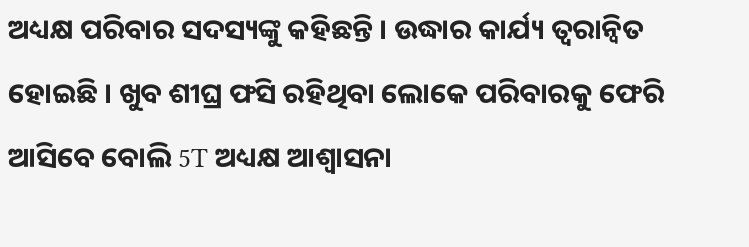ଅଧ୍ୟକ୍ଷ ପରିବାର ସଦସ୍ୟଙ୍କୁ କହିଛନ୍ତି । ଉଦ୍ଧାର କାର୍ଯ୍ୟ ତ୍ବରାନ୍ବିତ ହୋଇଛି । ଖୁବ ଶୀଘ୍ର ଫସି ରହିଥିବା ଲୋକେ ପରିବାରକୁ ଫେରି ଆସିବେ ବୋଲି 5T ଅଧ୍ୟକ୍ଷ ଆଶ୍ବାସନା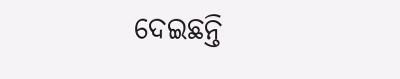ଦେଇଛନ୍ତି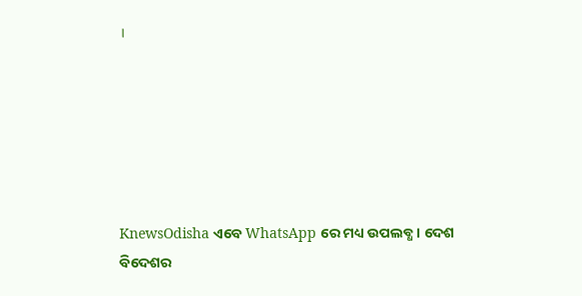।






KnewsOdisha ଏବେ WhatsApp ରେ ମଧ୍ୟ ଉପଲବ୍ଧ । ଦେଶ ବିଦେଶର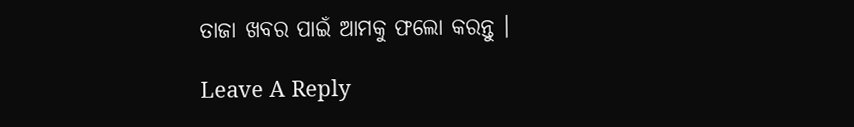ତାଜା ଖବର ପାଇଁ ଆମକୁ ଫଲୋ କରନ୍ତୁ ।

Leave A Reply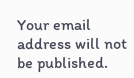Your email address will not be published.